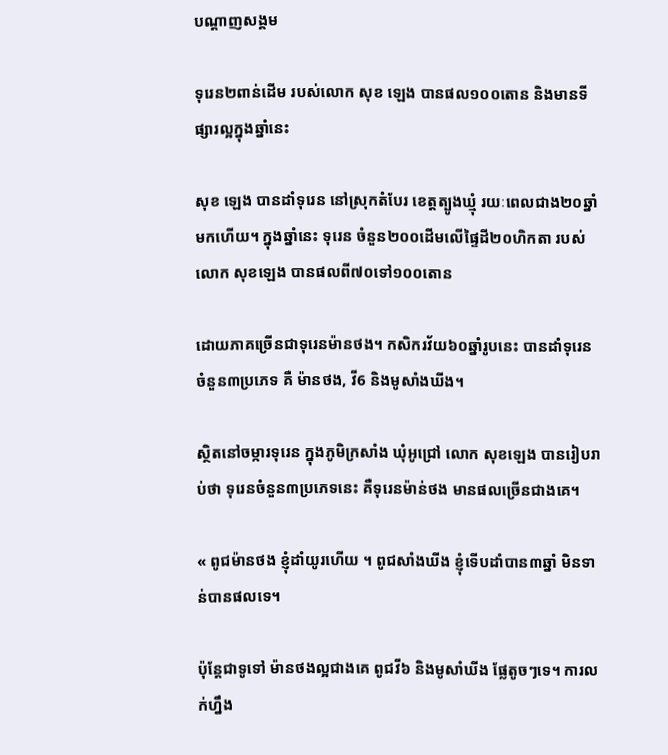បណ្តាញសង្គម

ទុរេន២ពាន់ដើម របស់លោក សុខ ឡេង បានផល១០០តោន និងមានទីផ្សារល្អក្នុងឆ្នាំនេះ

សុខ ឡេង បានដាំទុរេន នៅស្រុកតំបែរ ខេត្តត្បូងឃ្មុំ រយៈពេលជាង២០ឆ្នាំមកហើយ។ ក្នុងឆ្នាំនេះ ទុរេន ចំនួន២០០ដើមលើផ្ទៃដី២០ហិកតា របស់លោក សុខឡេង បានផលពី៧០ទៅ១០០តោន

ដោយភាគច្រើនជាទុរេនម៉ានថង។ កសិករវ័យ៦០ឆ្នាំរូបនេះ បានដាំទុរេន ចំនួន៣ប្រភេទ គឺ ម៉ានថង, វី6 និងមូសាំងឃីង។

ស្ថិតនៅចម្ការទុរេន ក្នុងភូមិក្រសាំង ឃុំអូជ្រៅ លោក សុខឡេង បានរៀបរាប់ថា ទុរេនចំនួន៣ប្រភេទនេះ គឺទុរេនម៉ាន់ថង មានផលច្រើនជាងគេ។

« ពូជម៉ានថង ខ្ញុំដាំយូរហើយ ។ ពូជសាំងឃីង ខ្ញុំទើបដាំបាន៣ឆ្នាំ មិនទាន់បានផលទេ។

ប៉ុន្តែជាទូទៅ ម៉ានថងល្អជាងគេ ពូជវី៦ និងមូសាំឃីង ផ្លែតូចៗទេ។ ការលក់ហ្នឹង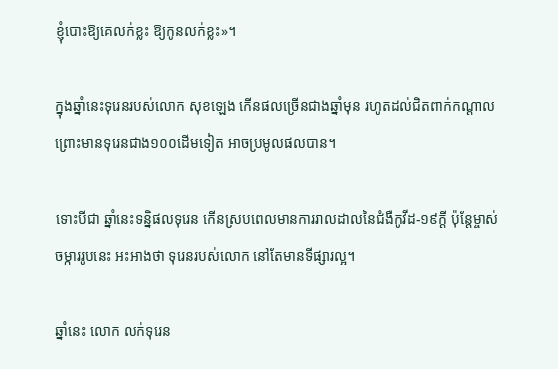ខ្ញុំបោះឱ្យគេលក់ខ្លះ ឱ្យកូនលក់ខ្លះ»។

ក្នុងឆ្នាំនេះទុរេនរបស់លោក សុខឡេង កើនផលច្រើនជាងឆ្នាំមុន រហូតដល់ជិតពាក់កណ្ដាល ព្រោះមានទុរេនជាង១០០ដើមទៀត អាចប្រមូលផលបាន។

ទោះបីជា ឆ្នាំនេះទន្និផលទុរេន កើនស្របពេលមានការរាលដាលនៃជំងឺកូវីដ-១៩ក្ដី ប៉ុន្តែម្ចាស់ចម្ការរូបនេះ អះអាងថា ទុរេនរបស់លោក នៅតែមានទីផ្សារល្អ។

ឆ្នាំនេះ លោក លក់ទុរេន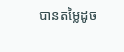បានតម្លៃដូច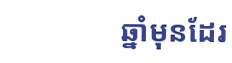ឆ្នាំមុនដែរ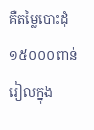គឺតម្លៃបោះដុំ ១៥០០០ពាន់រៀលក្នុង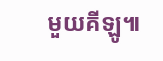មួយគីឡូ៕